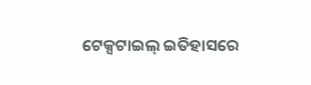ଟେକ୍ସଟାଇଲ୍ ଇତିହାସରେ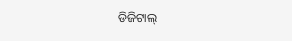ଡିଜିଟାଲ୍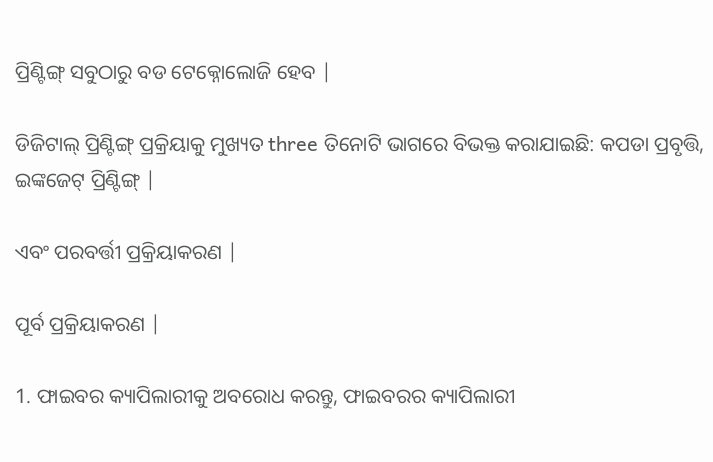ପ୍ରିଣ୍ଟିଙ୍ଗ୍ ସବୁଠାରୁ ବଡ ଟେକ୍ନୋଲୋଜି ହେବ |

ଡିଜିଟାଲ୍ ପ୍ରିଣ୍ଟିଙ୍ଗ୍ ପ୍ରକ୍ରିୟାକୁ ମୁଖ୍ୟତ three ତିନୋଟି ଭାଗରେ ବିଭକ୍ତ କରାଯାଇଛି: କପଡା ପ୍ରବୃତ୍ତି, ଇଙ୍କଜେଟ୍ ପ୍ରିଣ୍ଟିଙ୍ଗ୍ |

ଏବଂ ପରବର୍ତ୍ତୀ ପ୍ରକ୍ରିୟାକରଣ |

ପୂର୍ବ ପ୍ରକ୍ରିୟାକରଣ |

1. ଫାଇବର କ୍ୟାପିଲାରୀକୁ ଅବରୋଧ କରନ୍ତୁ, ଫାଇବରର କ୍ୟାପିଲାରୀ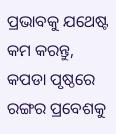ପ୍ରଭାବକୁ ଯଥେଷ୍ଟ କମ କରନ୍ତୁ, କପଡା ପୃଷ୍ଠରେ ରଙ୍ଗର ପ୍ରବେଶକୁ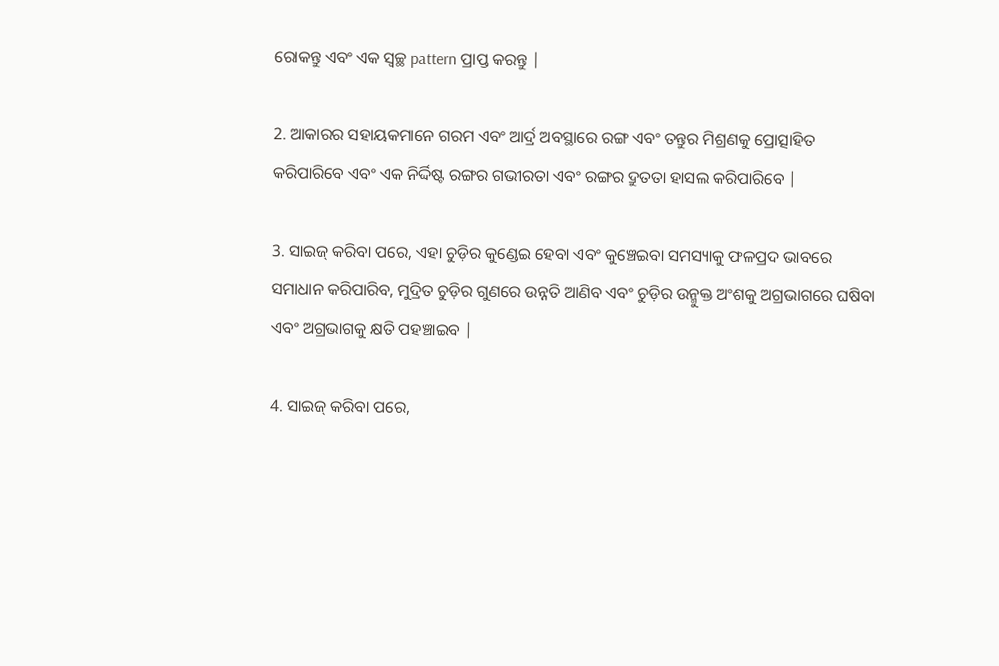ରୋକନ୍ତୁ ଏବଂ ଏକ ସ୍ୱଚ୍ଛ pattern ପ୍ରାପ୍ତ କରନ୍ତୁ |

2. ଆକାରର ସହାୟକମାନେ ଗରମ ଏବଂ ଆର୍ଦ୍ର ଅବସ୍ଥାରେ ରଙ୍ଗ ଏବଂ ତନ୍ତୁର ମିଶ୍ରଣକୁ ପ୍ରୋତ୍ସାହିତ କରିପାରିବେ ଏବଂ ଏକ ନିର୍ଦ୍ଦିଷ୍ଟ ରଙ୍ଗର ଗଭୀରତା ଏବଂ ରଙ୍ଗର ଦ୍ରୁତତା ହାସଲ କରିପାରିବେ |

3. ସାଇଜ୍ କରିବା ପରେ, ଏହା ଚୁଡ଼ିର କୁଣ୍ଡେଇ ହେବା ଏବଂ କୁଞ୍ଚେଇବା ସମସ୍ୟାକୁ ଫଳପ୍ରଦ ଭାବରେ ସମାଧାନ କରିପାରିବ, ମୁଦ୍ରିତ ଚୁଡ଼ିର ଗୁଣରେ ଉନ୍ନତି ଆଣିବ ଏବଂ ଚୁଡ଼ିର ଉନ୍ମୁକ୍ତ ଅଂଶକୁ ଅଗ୍ରଭାଗରେ ଘଷିବା ଏବଂ ଅଗ୍ରଭାଗକୁ କ୍ଷତି ପହଞ୍ଚାଇବ |

4. ସାଇଜ୍ କରିବା ପରେ,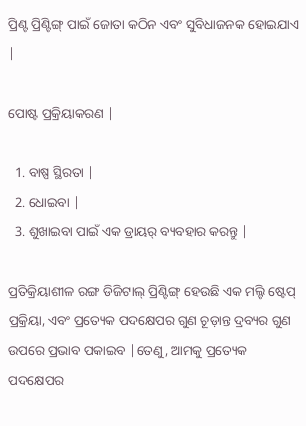ପ୍ରିଣ୍ଟ ପ୍ରିଣ୍ଟିଙ୍ଗ୍ ପାଇଁ ଜୋତା କଠିନ ଏବଂ ସୁବିଧାଜନକ ହୋଇଯାଏ |

ପୋଷ୍ଟ ପ୍ରକ୍ରିୟାକରଣ |

  1. ବାଷ୍ପ ସ୍ଥିରତା |
  2. ଧୋଇବା |
  3. ଶୁଖାଇବା ପାଇଁ ଏକ ଡ୍ରାୟର୍ ବ୍ୟବହାର କରନ୍ତୁ |

ପ୍ରତିକ୍ରିୟାଶୀଳ ରଙ୍ଗ ଡିଜିଟାଲ୍ ପ୍ରିଣ୍ଟିଙ୍ଗ୍ ହେଉଛି ଏକ ମଲ୍ଟି ଷ୍ଟେପ୍ ପ୍ରକ୍ରିୟା, ଏବଂ ପ୍ରତ୍ୟେକ ପଦକ୍ଷେପର ଗୁଣ ଚୂଡ଼ାନ୍ତ ଦ୍ରବ୍ୟର ଗୁଣ ଉପରେ ପ୍ରଭାବ ପକାଇବ |ତେଣୁ, ଆମକୁ ପ୍ରତ୍ୟେକ ପଦକ୍ଷେପର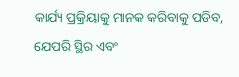କାର୍ଯ୍ୟ ପ୍ରକ୍ରିୟାକୁ ମାନକ କରିବାକୁ ପଡିବ, ଯେପରି ସ୍ଥିର ଏବଂ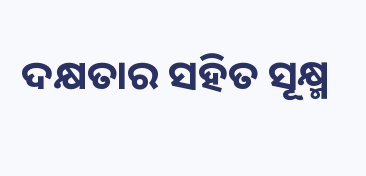ଦକ୍ଷତାର ସହିତ ସୂକ୍ଷ୍ମ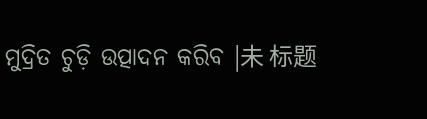ମୁଦ୍ରିତ ଚୁଡ଼ି ଉତ୍ପାଦନ କରିବ |未 标题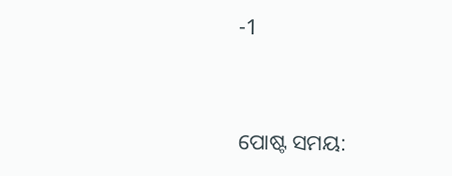-1




ପୋଷ୍ଟ ସମୟ: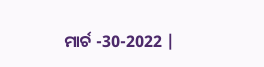ମାର୍ଚ -30-2022 |